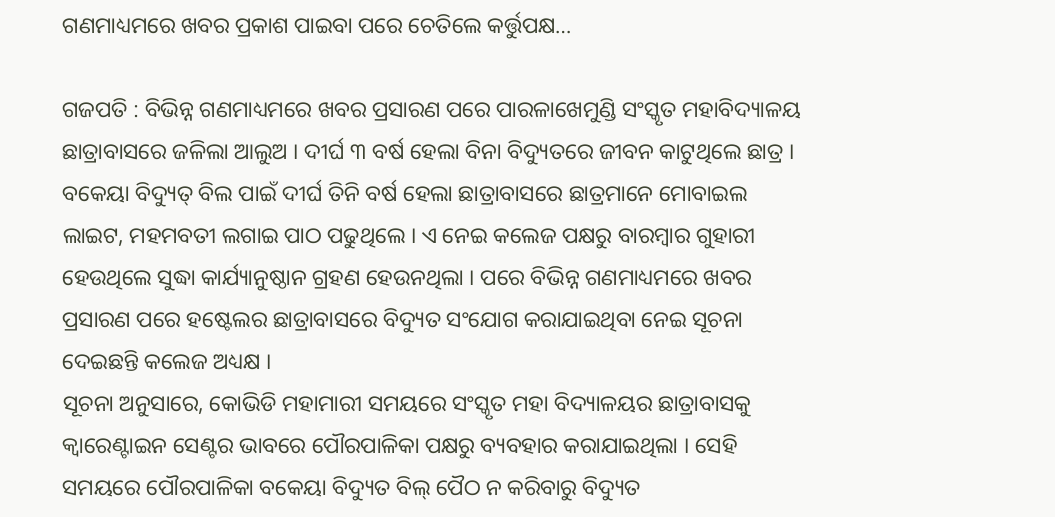ଗଣମାଧ୍ୟମରେ ଖବର ପ୍ରକାଶ ପାଇବା ପରେ ଚେତିଲେ କର୍ତ୍ତୁପକ୍ଷ…

ଗଜପତି : ବିଭିନ୍ନ ଗଣମାଧ୍ୟମରେ ଖବର ପ୍ରସାରଣ ପରେ ପାରଳାଖେମୁଣ୍ଡି ସଂସ୍କୃତ ମହାବିଦ୍ୟାଳୟ ଛାତ୍ରାବାସରେ ଜଳିଲା ଆଲୁଅ । ଦୀର୍ଘ ୩ ବର୍ଷ ହେଲା ବିନା ବିଦ୍ୟୁତରେ ଜୀବନ କାଟୁଥିଲେ ଛାତ୍ର । ବକେୟା ବିଦ୍ୟୁତ୍ ବିଲ ପାଇଁ ଦୀର୍ଘ ତିନି ବର୍ଷ ହେଲା ଛାତ୍ରାବାସରେ ଛାତ୍ରମାନେ ମୋବାଇଲ ଲାଇଟ, ମହମବତୀ ଲଗାଇ ପାଠ ପଢୁଥିଲେ । ଏ ନେଇ କଲେଜ ପକ୍ଷରୁ ବାରମ୍ବାର ଗୁହାରୀ ହେଉଥିଲେ ସୁଦ୍ଧା କାର୍ଯ୍ୟାନୁଷ୍ଠାନ ଗ୍ରହଣ ହେଉନଥିଲା । ପରେ ବିଭିନ୍ନ ଗଣମାଧ୍ୟମରେ ଖବର ପ୍ରସାରଣ ପରେ ହଷ୍ଟେଲର ଛାତ୍ରାବାସରେ ବିଦ୍ୟୁତ ସଂଯୋଗ କରାଯାଇଥିବା ନେଇ ସୂଚନା ଦେଇଛନ୍ତି କଲେଜ ଅଧ୍ୟକ୍ଷ ।
ସୂଚନା ଅନୁସାରେ, କୋଭିଡି ମହାମାରୀ ସମୟରେ ସଂସ୍କୃତ ମହା ବିଦ୍ୟାଳୟର ଛାତ୍ରାବାସକୁ କ୍ୱାରେଣ୍ଟାଇନ ସେଣ୍ଟର ଭାବରେ ପୌରପାଳିକା ପକ୍ଷରୁ ବ୍ୟବହାର କରାଯାଇଥିଲା । ସେହି ସମୟରେ ପୌରପାଳିକା ବକେୟା ବିଦ୍ୟୁତ ବିଲ୍ ପୈଠ ନ କରିବାରୁ ବିଦ୍ୟୁତ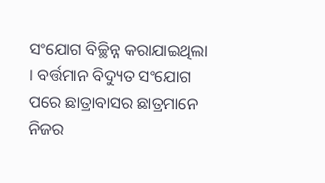ସଂଯୋଗ ବିଚ୍ଛିନ୍ନ କରାଯାଇଥିଲା । ବର୍ତ୍ତମାନ ବିଦ୍ୟୁତ ସଂଯୋଗ ପରେ ଛାତ୍ରାବାସର ଛାତ୍ରମାନେ ନିଜର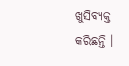ଖୁସିବ୍ୟକ୍ତ କରିଛନ୍ତି ।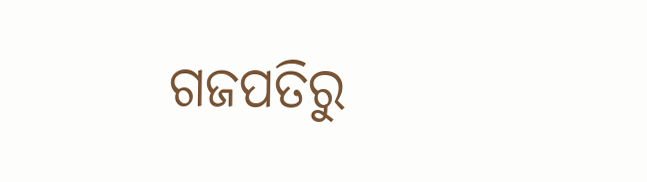ଗଜପତିରୁ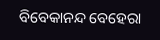ବିବେକାନନ୍ଦ ବେହେରା